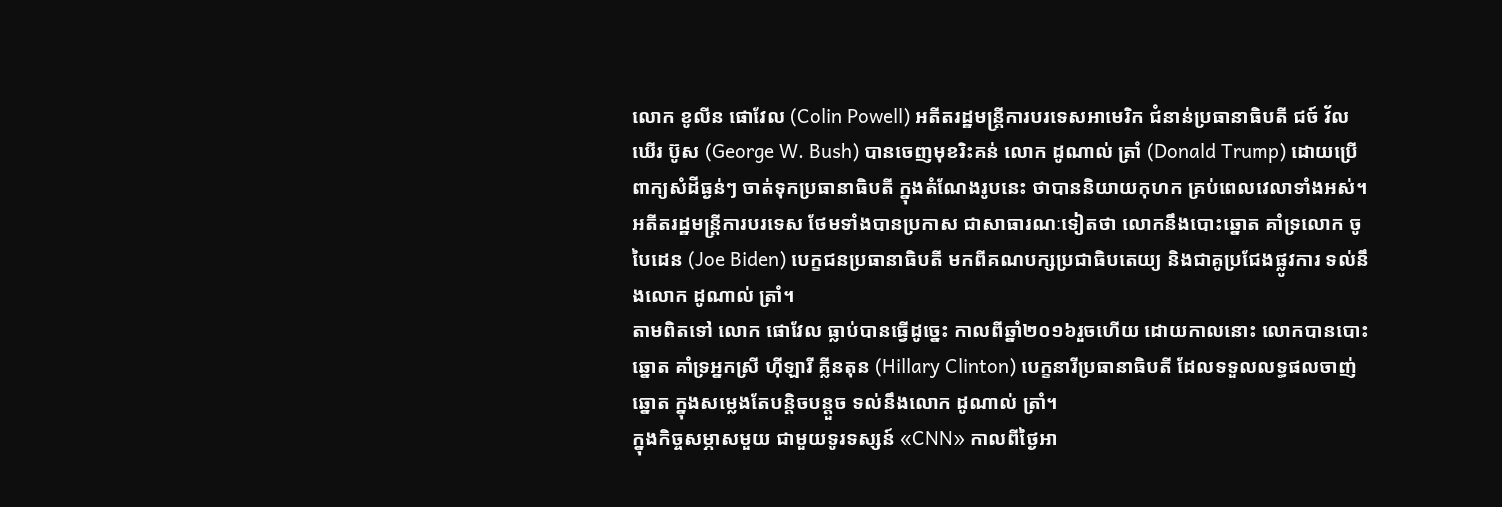លោក ខូលីន ផោវែល (Colin Powell) អតីតរដ្ឋមន្ត្រីការបរទេសអាមេរិក ជំនាន់ប្រធានាធិបតី ជច៍ វ័លឃើរ ប៊ូស (George W. Bush) បានចេញមុខរិះគន់ លោក ដូណាល់ ត្រាំ (Donald Trump) ដោយប្រើពាក្យសំដីធ្ងន់ៗ ចាត់ទុកប្រធានាធិបតី ក្នុងតំណែងរូបនេះ ថាបាននិយាយកុហក គ្រប់ពេលវេលាទាំងអស់។
អតីតរដ្ឋមន្ត្រីការបរទេស ថែមទាំងបានប្រកាស ជាសាធារណៈទៀតថា លោកនឹងបោះឆ្នោត គាំទ្រលោក ចូ បៃដេន (Joe Biden) បេក្ខជនប្រធានាធិបតី មកពីគណបក្សប្រជាធិបតេយ្យ និងជាគូប្រជែងផ្លូវការ ទល់នឹងលោក ដូណាល់ ត្រាំ។
តាមពិតទៅ លោក ផោវែល ធ្លាប់បានធ្វើដូច្នេះ កាលពីឆ្នាំ២០១៦រួចហើយ ដោយកាលនោះ លោកបានបោះឆ្នោត គាំទ្រអ្នកស្រី ហ៊ីឡារី គ្លីនតុន (Hillary Clinton) បេក្ខនារីប្រធានាធិបតី ដែលទទួលលទ្ធផលចាញ់ឆ្នោត ក្នុងសម្លេងតែបន្តិចបន្តួច ទល់នឹងលោក ដូណាល់ ត្រាំ។
ក្នុងកិច្ចសម្ភាសមួយ ជាមួយទូរទស្សន៍ «CNN» កាលពីថ្ងៃអា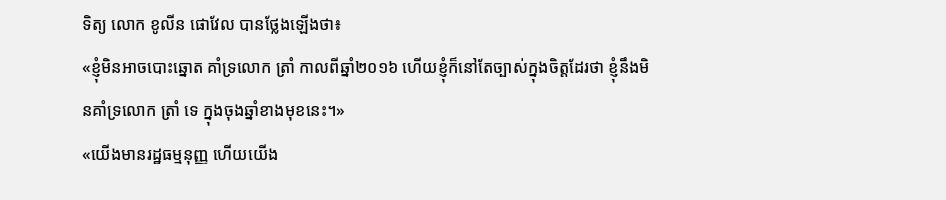ទិត្យ លោក ខូលីន ផោវែល បានថ្លែងឡើងថា៖
«ខ្ញុំមិនអាចបោះឆ្នោត គាំទ្រលោក ត្រាំ កាលពីឆ្នាំ២០១៦ ហើយខ្ញុំក៏នៅតែច្បាស់ក្នុងចិត្តដែរថា ខ្ញុំនឹងមិនគាំទ្រលោក ត្រាំ ទេ ក្នុងចុងឆ្នាំខាងមុខនេះ។»
«យើងមានរដ្ឋធម្មនុញ្ញ ហើយយើង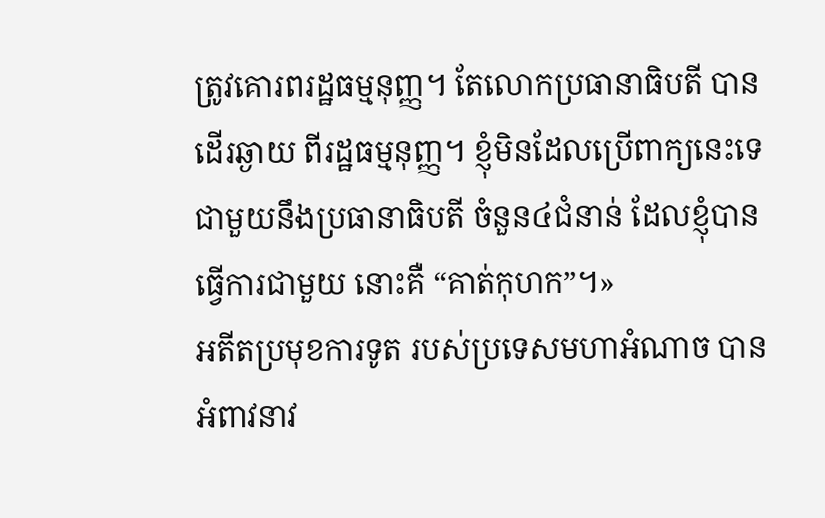ត្រូវគោរពរដ្ឋធម្មនុញ្ញ។ តែលោកប្រធានាធិបតី បានដើរឆ្ងាយ ពីរដ្ឋធម្មនុញ្ញ។ ខ្ញុំមិនដែលប្រើពាក្យនេះទេ ជាមួយនឹងប្រធានាធិបតី ចំនួន៤ជំនាន់ ដែលខ្ញុំបានធ្វើការជាមួយ នោះគឺ “គាត់កុហក”។»
អតីតប្រមុខការទូត របស់ប្រទេសមហាអំណាច បានអំពាវនាវ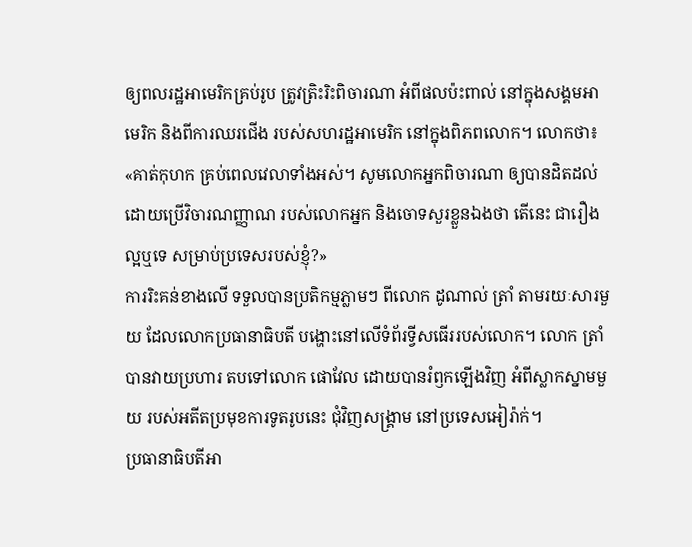ឲ្យពលរដ្ឋអាមេរិកគ្រប់រូប ត្រូវត្រិះរិះពិចារណា អំពីផលប៉ះពាល់ នៅក្នុងសង្គមអាមេរិក និងពីការឈរជើង របស់សហរដ្ឋអាមេរិក នៅក្នុងពិភពលោក។ លោកថា៖
«គាត់កុហក គ្រប់ពេលវេលាទាំងអស់។ សូមលោកអ្នកពិចារណា ឲ្យបានដិតដល់ ដោយប្រើវិចារណញ្ញាណ របស់លោកអ្នក និងចោទសួរខ្លួនឯងថា តើនេះ ជារឿងល្អឬទេ សម្រាប់ប្រទេសរបស់ខ្ញុំ?»
ការរិះគន់ខាងលើ ទទួលបានប្រតិកម្មភ្លាមៗ ពីលោក ដូណាល់ ត្រាំ តាមរយៈសារមួយ ដែលលោកប្រធានាធិបតី បង្ហោះនៅលើទំព័រទ្វីសធើររបស់លោក។ លោក ត្រាំ បានវាយប្រហារ តបទៅលោក ផោវែល ដោយបានរំឭកឡើងវិញ អំពីស្លាកស្នាមមួយ របស់អតីតប្រមុខការទូតរូបនេះ ជុំវិញសង្គ្រាម នៅប្រទេសអៀរ៉ាក់។
ប្រធានាធិបតីអា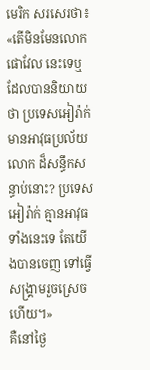មេរិក សរសេរថា៖
«តើមិនមែនលោក ផោវែល នេះទេឬ ដែលបាននិយាយថា ប្រទេសអៀរ៉ាក់ មានអាវុធប្រល័យលោក ដ៏សន្ធឹកសន្ធាប់នោះ? ប្រទេសអៀរ៉ាក់ គ្មានអាវុធទាំងនេះទេ តែយើងបានចេញ ទៅធ្វើសង្គ្រាមរួចស្រេចហើយ។»
គឺនៅថ្ងៃ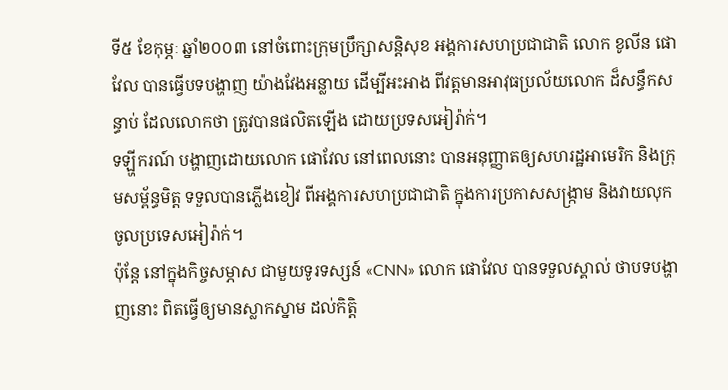ទី៥ ខែកុម្ភៈ ឆ្នាំ២០០៣ នៅចំពោះក្រុមប្រឹក្សាសន្តិសុខ អង្គការសហប្រជាជាតិ លោក ខូលីន ផោវែល បានធ្វើបទបង្ហាញ យ៉ាងវែងអន្លាយ ដើម្បីអះអាង ពីវត្តមានអាវុធប្រល័យលោក ដ៏សន្ធឹកសន្ធាប់ ដែលលោកថា ត្រូវបានផលិតឡើង ដោយប្រទសអៀរ៉ាក់។
ទឡ្ហីករណ៍ បង្ហាញដោយលោក ផោវែល នៅពេលនោះ បានអនុញ្ញាតឲ្យសហរដ្ឋអាមេរិក និងក្រុមសម្ព័ន្ធមិត្ត ទទួលបានភ្លើងខៀវ ពីអង្គការសហប្រជាជាតិ ក្នុងការប្រកាសសង្ក្រាម និងវាយលុក ចូលប្រទេសអៀរ៉ាក់។
ប៉ុន្តែ នៅក្នុងកិច្ចសម្ភាស ជាមួយទូរទស្សន៍ «CNN» លោក ផោវែល បានទទួលស្គាល់ ថាបទបង្ហាញនោះ ពិតធ្វើឲ្យមានស្លាកស្នាម ដល់កិត្តិ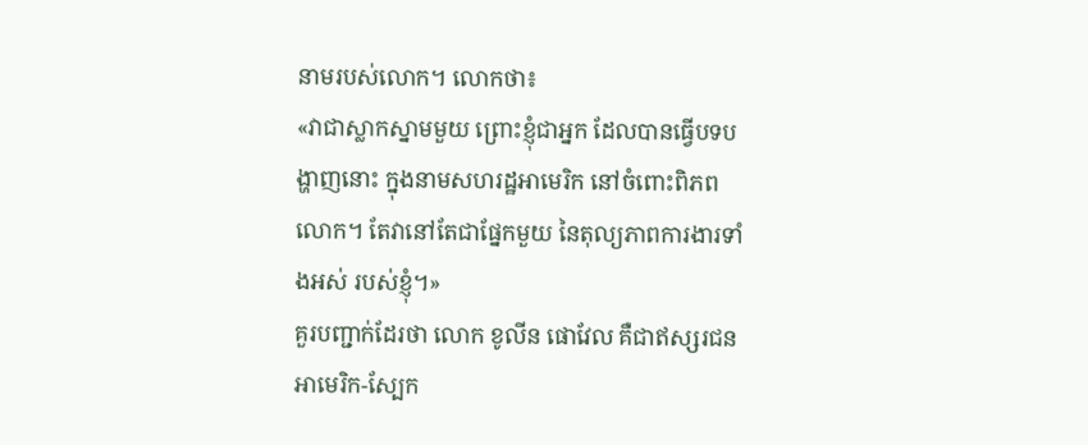នាមរបស់លោក។ លោកថា៖
«វាជាស្លាកស្នាមមួយ ព្រោះខ្ញុំជាអ្នក ដែលបានធ្វើបទបង្ហាញនោះ ក្នុងនាមសហរដ្ឋអាមេរិក នៅចំពោះពិភពលោក។ តែវានៅតែជាផ្នែកមួយ នៃតុល្យភាពការងារទាំងអស់ របស់ខ្ញុំ។»
គួរបញ្ជាក់ដែរថា លោក ខូលីន ផោវែល គឺជាឥស្សរជន អាមេរិក-ស្បែក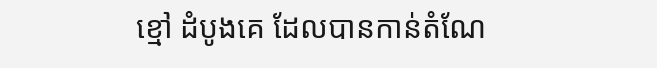ខ្មៅ ដំបូងគេ ដែលបានកាន់តំណែ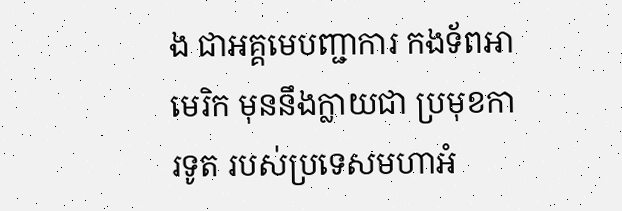ង ជាអគ្គមេបញ្ជាការ កងទ័ពអាមេរិក មុននឹងក្លាយជា ប្រមុខការទូត របស់ប្រទេសមហាអំ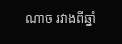ណាច រវាងពីឆ្នាំ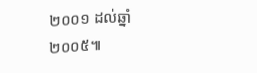២០០១ ដល់ឆ្នាំ២០០៥៕